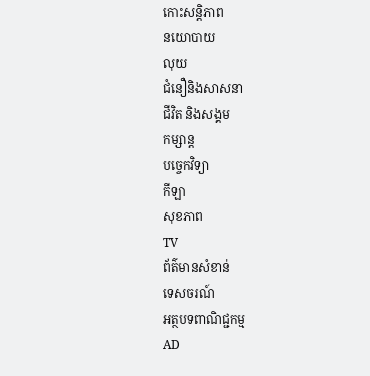កោះសន្តិភាព
នយោបាយ
លុយ
ជំនឿនិងសាសនា
ជីវិត និងសង្គម
កម្សាន្ត
បច្ចេកវិទ្យា
កីឡា
សុខភាព
TV
ព័ត៌មានសំខាន់
ទេសចរណ៍
អត្ថបទពាណិជ្ជកម្ម
AD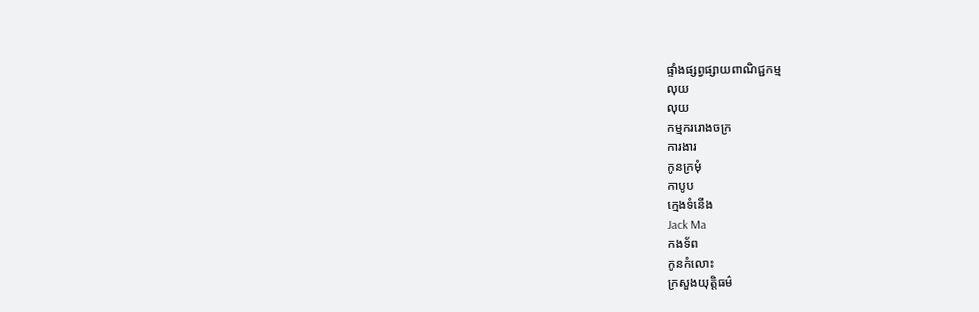ផ្ទាំងផ្សព្វផ្សាយពាណិជ្ជកម្ម
លុយ
លុយ
កម្មកររោងចក្រ
ការងារ
កូនក្រមុំ
កាបូប
ក្មេងទំនើង
Jack Ma
កងទ័ព
កូនកំលោះ
ក្រសួងយុត្តិធម៌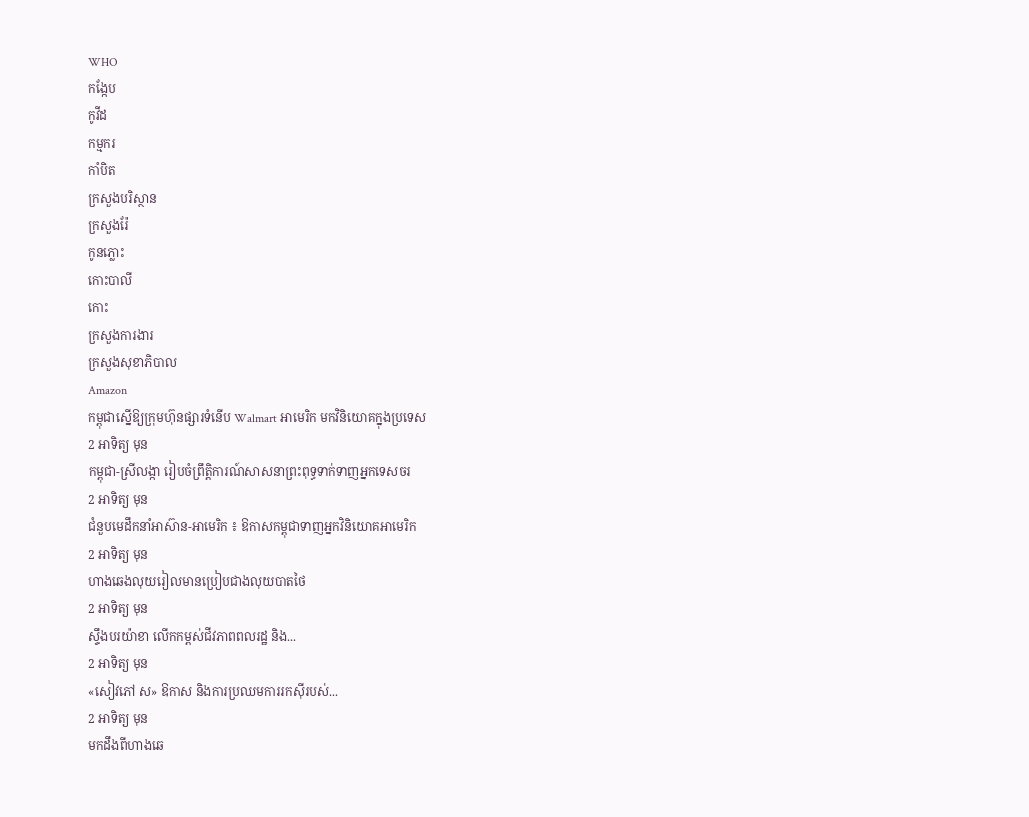WHO
កង្កែប
កូវីដ
កម្មករ
កាំបិត
ក្រសួងបរិស្ថាន
ក្រសួងរ៉ែ
កូនភ្លោះ
កោះបាលី
កោះ
ក្រសួងការងារ
ក្រសួងសុខាភិបាល
Amazon
កម្ពុជាស្នើឱ្យក្រុមហ៊ុនផ្សារទំនើប Walmart អាមេរិក មកវិនិយោគក្នុងប្រទេស
2 អាទិត្យ មុន
កម្ពុជា-ស្រីលង្កា រៀបចំព្រឹត្តិការណ៍សាសនាព្រះពុទ្ធទាក់ទាញអ្នកទេសចរ
2 អាទិត្យ មុន
ជំនួបមេដឹកនាំអាស៊ាន-អាមេរិក ៖ ឱកាសកម្ពុជាទាញអ្នកវិនិយោគអាមេរិក
2 អាទិត្យ មុន
ហាងឆេងលុយរៀលមានប្រៀបជាងលុយបាតថៃ
2 អាទិត្យ មុន
ស្ទឹងបរយ៉ាខា លើកកម្ពស់ជីវភាពពលរដ្ឋ និង...
2 អាទិត្យ មុន
«សៀវភៅ ស» ឱកាស និងការប្រឈមការរកស៊ីរបស់...
2 អាទិត្យ មុន
មកដឹងពីហាងឆេ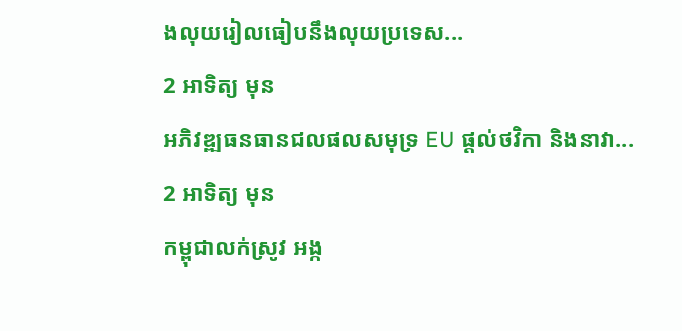ងលុយរៀលធៀបនឹងលុយប្រទេស...
2 អាទិត្យ មុន
អភិវឌ្ឍធនធានជលផលសមុទ្រ EU ផ្តល់ថវិកា និងនាវា...
2 អាទិត្យ មុន
កម្ពុជាលក់ស្រូវ អង្ក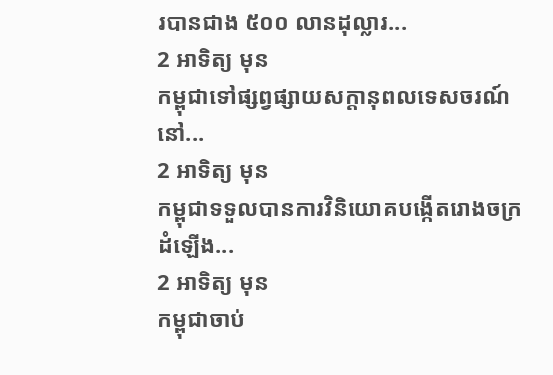របានជាង ៥០០ លានដុល្លារ...
2 អាទិត្យ មុន
កម្ពុជាទៅផ្សព្វផ្សាយសក្តានុពលទេសចរណ៍នៅ...
2 អាទិត្យ មុន
កម្ពុជាទទួលបានការវិនិយោគបង្កើតរោងចក្រដំឡើង...
2 អាទិត្យ មុន
កម្ពុជាចាប់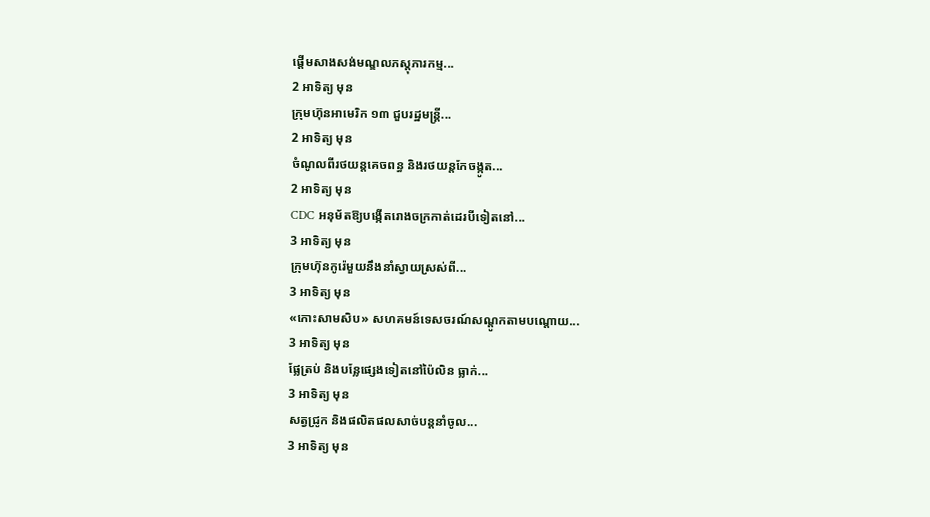ផ្តើមសាងសង់មណ្ឌលភស្តុភារកម្ម...
2 អាទិត្យ មុន
ក្រុមហ៊ុនអាមេរិក ១៣ ជួបរដ្ឋមន្ត្រី...
2 អាទិត្យ មុន
ចំណូលពីរថយន្តគេចពន្ធ និងរថយន្តកែចង្កូត...
2 អាទិត្យ មុន
CDC អនុម័តឱ្យបង្កើតរោងចក្រកាត់ដេរបីទៀតនៅ...
3 អាទិត្យ មុន
ក្រុមហ៊ុនកូរ៉េមួយនឹងនាំស្វាយស្រស់ពី...
3 អាទិត្យ មុន
«កោះសាមសិប» សហគមន៍ទេសចរណ៍សណ្តូកតាមបណ្តោយ...
3 អាទិត្យ មុន
ផ្លែត្រប់ និងបន្លែផ្សេងទៀតនៅប៉ៃលិន ធ្លាក់...
3 អាទិត្យ មុន
សត្វជ្រូក និងផលិតផលសាច់បន្តនាំចូល...
3 អាទិត្យ មុន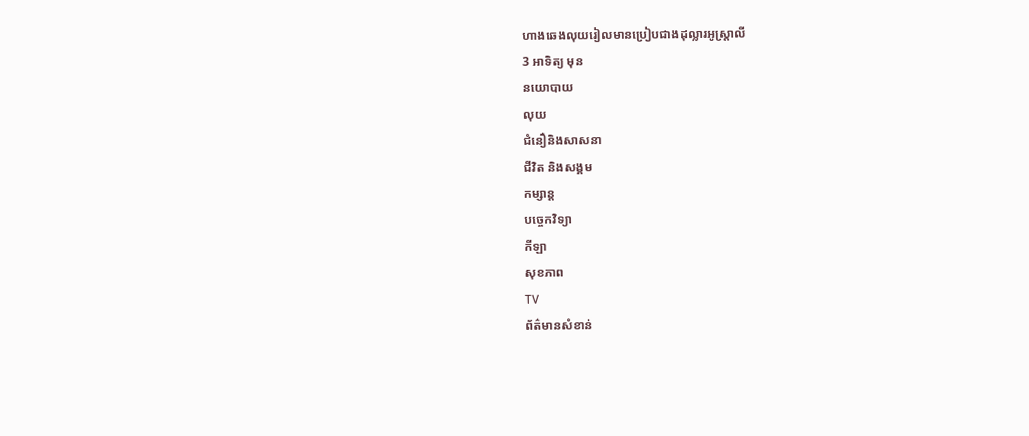ហាងឆេងលុយរៀលមានប្រៀបជាងដុល្លារអូស្ត្រាលី
3 អាទិត្យ មុន
នយោបាយ
លុយ
ជំនឿនិងសាសនា
ជីវិត និងសង្គម
កម្សាន្ត
បច្ចេកវិទ្យា
កីឡា
សុខភាព
TV
ព័ត៌មានសំខាន់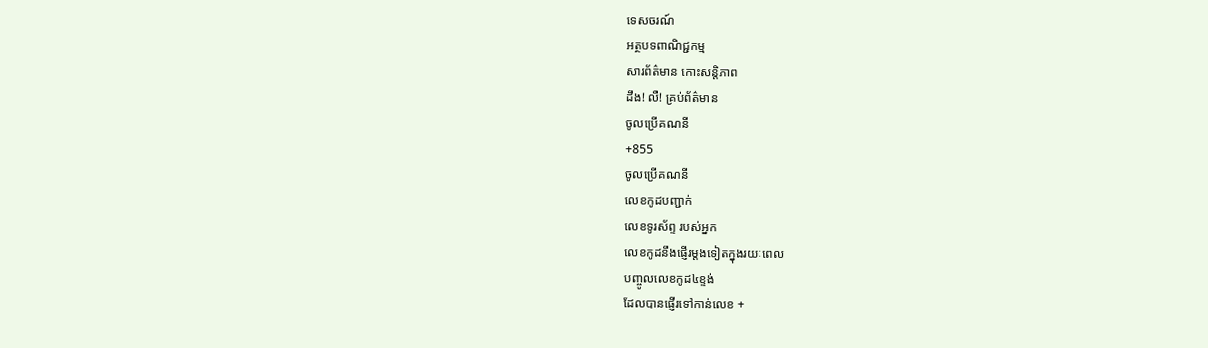ទេសចរណ៍
អត្ថបទពាណិជ្ជកម្ម
សារព័ត៌មាន កោះសន្តិភាព
ដឹង! លឺ! គ្រប់ព័ត៌មាន
ចូលប្រើគណនី
+855
ចូលប្រើគណនី
លេខកូដបញ្ជាក់
លេខទូរស័ព្ទ របស់អ្នក
លេខកូដនឹងផ្ញើរម្តងទៀតក្នុងរយៈពេល
បញ្ចូលលេខកូដ៤ខ្ទង់
ដែលបានផ្ញើរទៅកាន់លេខ +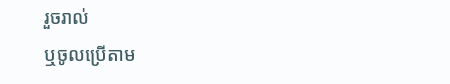រួចរាល់
ឬចូលប្រើតាម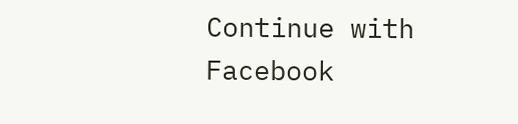Continue with
Facebook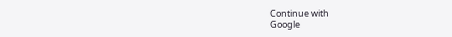Continue with
Google